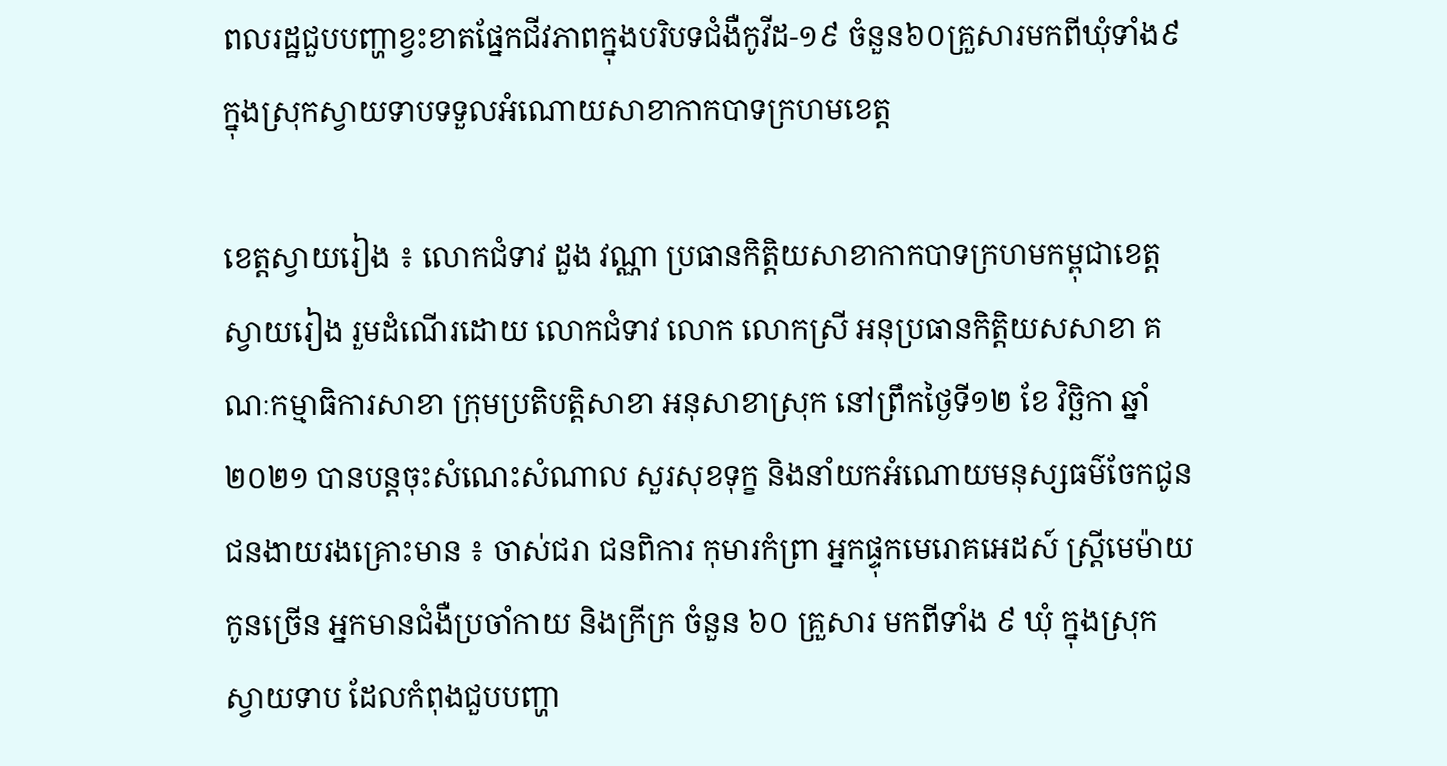ពលរដ្ឋជួបបញ្ហាខ្វះខាតផ្នែកជីវភាពក្នុងបរិបទជំងឺកូវីដ-១៩ ចំនួន៦០គ្រួសារមកពីឃុំទាំង៩ក្នុងស្រុកស្វាយទាបទទួលអំណោយសាខាកាកបាទក្រហមខេត្ត

ខេត្តស្វាយរៀង ៖ លោកជំទាវ ដួង វណ្ណា ប្រធានកិត្តិយសាខាកាកបាទក្រហមកម្ពុជាខេត្តស្វាយរៀង រួមដំណើរដោយ លោកជំទាវ លោក លោកស្រី អនុប្រធានកិត្តិយសសាខា គណៈកម្មាធិការសាខា ក្រុមប្រតិបត្តិសាខា អនុសាខាស្រុក នៅព្រឹកថ្ងៃទី១២ ខែ វិច្ឆិកា ឆ្នាំ២០២១ បានបន្តចុះសំណេះសំណាល សួរសុខទុក្ខ និងនាំយកអំណោយមនុស្សធម៌ចែកជូនជនងាយរងគ្រោះមាន ៖ ចាស់ជរា ជនពិការ កុមារកំព្រា អ្នកផ្ទុកមេរោគអេដស៍ ស្ត្រីមេម៉ាយកូនច្រើន អ្នកមានជំងឺប្រចាំកាយ និងក្រីក្រ ចំនួន ៦០ គ្រួសារ មកពីទាំង ៩ ឃុំ ក្នុងស្រុកស្វាយទាប ដែលកំពុងជួបបញ្ហា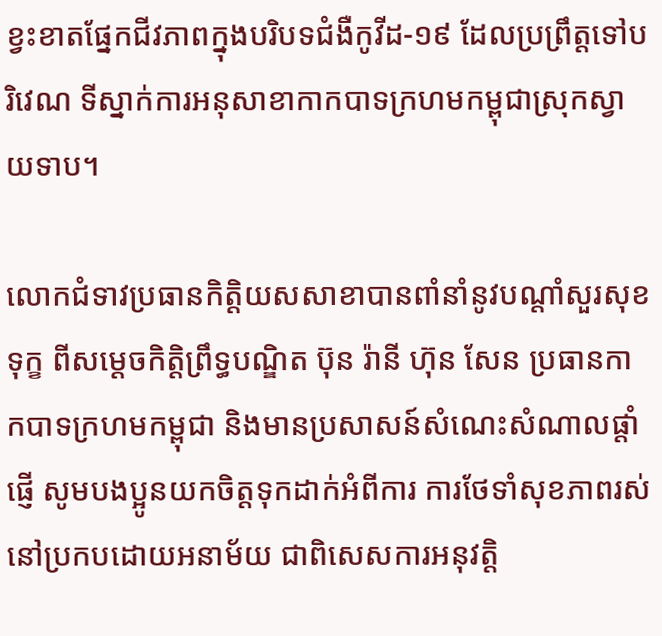ខ្វះខាតផ្នែកជីវភាពក្នុងបរិបទជំងឺកូវីដ-១៩ ដែលប្រព្រឹត្តទៅបរិវេណ ទីស្នាក់ការអនុសាខាកាកបាទក្រហមកម្ពុជាស្រុកស្វាយទាប។

លោកជំទាវប្រធានកិត្តិយសសាខាបានពាំនាំនូវបណ្តាំសួរសុខទុក្ខ ពីសម្តេចកិត្តិព្រឹទ្ធបណ្ឌិត ប៊ុន រ៉ានី ហ៊ុន សែន ប្រធានកាកបាទក្រហមកម្ពុជា និងមានប្រសាសន៍សំណេះសំណាលផ្តាំផ្ញើ សូមបងប្អូនយកចិត្តទុកដាក់អំពីការ ការថែទាំសុខភាពរស់នៅប្រកបដោយអនាម័យ ជាពិសេសការអនុវត្តិ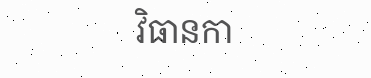វិធានកា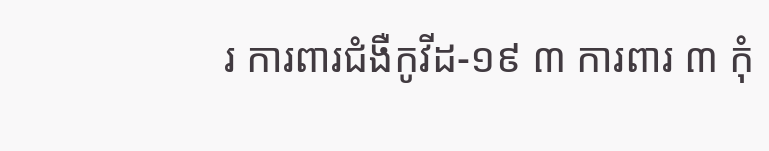រ ការពារជំងឺកូវីដ-១៩ ៣ ការពារ ៣ កុំ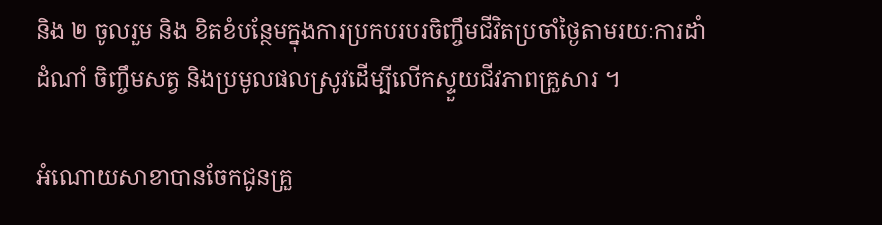និង ២ ចូលរួម និង ខិតខំបន្ថែមក្នុងការប្រកបរបរចិញ្ចឹមជីវិតប្រចាំថ្ងៃតាមរយៈការដាំដំណាំ ចិញ្ចឹមសត្វ និងប្រមូលផលស្រូវដើម្បីលើកស្ទួយជីវភាពគ្រួសារ ។

អំណោយសាខាបានចែកជូនគ្រួ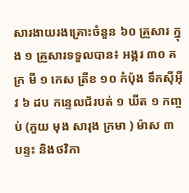សារងាយរងគ្រោះចំនួន ៦០ គ្រួសារ ក្នុង ១ គ្រួសារទទួលបាន៖ អង្ករ ៣០ គក្រ មី ១ កេស ត្រីខ ១០ កំប៉ុង ទឹកស៊ីអ៊ីវ ៦ ដប កន្ទេលជ័របត់ ១ ឃីត ១ កញ្ចប់ (ភួយ មុង សារុង ក្រមា ) ម៉ាស ៣ បន្ទះ និងថវិកា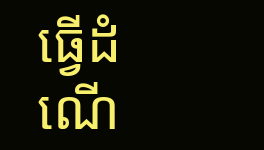ធ្វើដំណើ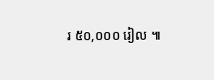រ ៥០,០០០ រៀល ៕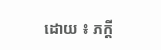ដោយ ៖ ភក្តី